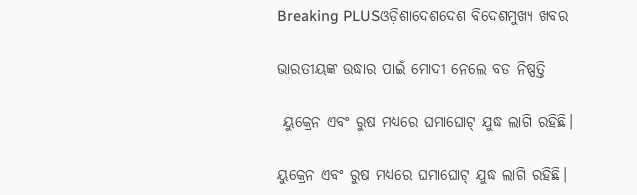Breaking PLUSଓଡ଼ିଶାଦେଶଦେଶ ବିଦେଶମୁଖ୍ୟ ଖବର

ଭାରତୀୟଙ୍କ ଉଦ୍ଧାର ପାଇଁ ମୋଦୀ ନେଲେ ବଡ ନିଷ୍ପତ୍ତି

 ୟୁକ୍ରେନ ଏବଂ ରୁଷ ମଧ୍ୟରେ ଘମାଘୋଟ୍ ଯୁଦ୍ଧ ଲାଗି ରହିଛି।

ୟୁକ୍ରେନ ଏବଂ ରୁଷ ମଧ୍ୟରେ ଘମାଘୋଟ୍ ଯୁଦ୍ଧ ଲାଗି ରହିଛି।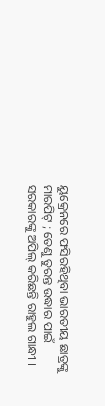ୟୁକ୍ରେନରେ ଫସିରହିଥିବା ଭାରତୀୟ ଛାତ୍ରଙ୍କୁ ମାରପିଟ୍ ; ତେଣୁ ତୁରନ୍ତ ଉଦ୍ଧାର ପାଇଁ ସରକାରଙ୍କୁ ଅପିଲ୍ କରିଛନ୍ତି ରାହୁଲ ଗାନ୍ଧୀ ।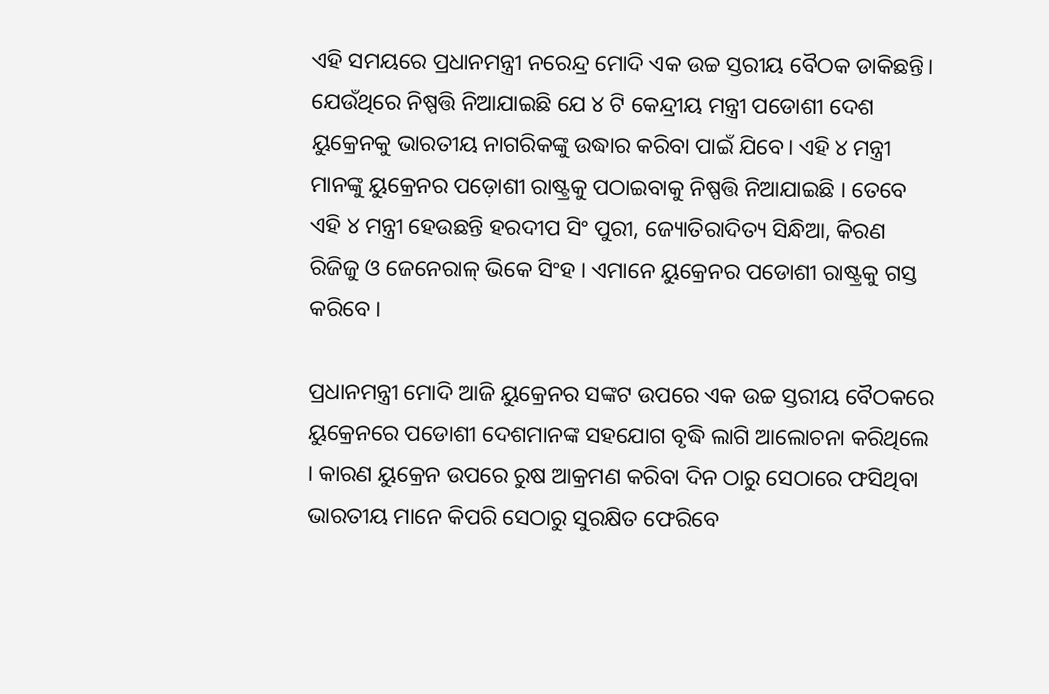ଏହି ସମୟରେ ପ୍ରଧାନମନ୍ତ୍ରୀ ନରେନ୍ଦ୍ର ମୋଦି ଏକ ଉଚ୍ଚ ସ୍ତରୀୟ ବୈଠକ ଡାକିଛନ୍ତି। ଯେଉଁଥିରେ ନିଷ୍ପତ୍ତି ନିଆଯାଇଛି ଯେ ୪ ଟି କେନ୍ଦ୍ରୀୟ ମନ୍ତ୍ରୀ ପଡୋଶୀ ଦେଶ ୟୁକ୍ରେନକୁ ଭାରତୀୟ ନାଗରିକଙ୍କୁ ଉଦ୍ଧାର କରିବା ପାଇଁ ଯିବେ। ଏହି ୪ ମନ୍ତ୍ରୀ ମାନଙ୍କୁ ୟୁକ୍ରେନର ପଡ଼ୋଶୀ ରାଷ୍ଟ୍ରକୁ ପଠାଇବାକୁ ନିଷ୍ପତ୍ତି ନିଆଯାଇଛି । ତେବେ ଏହି ୪ ମନ୍ତ୍ରୀ ହେଉଛନ୍ତି ହରଦୀପ ସିଂ ପୁରୀ, ଜ୍ୟୋତିରାଦିତ୍ୟ ସିନ୍ଧିଆ, କିରଣ ରିଜିଜୁ ଓ ଜେନେରାଳ୍ ଭିକେ ସିଂହ । ଏମାନେ ୟୁକ୍ରେନର ପଡୋଶୀ ରାଷ୍ଟ୍ରକୁ ଗସ୍ତ କରିବେ ।

ପ୍ରଧାନମନ୍ତ୍ରୀ ମୋଦି ଆଜି ୟୁକ୍ରେନର ସଙ୍କଟ ଉପରେ ଏକ ଉଚ୍ଚ ସ୍ତରୀୟ ବୈଠକରେ ୟୁକ୍ରେନରେ ପଡୋଶୀ ଦେଶମାନଙ୍କ ସହଯୋଗ ବୃଦ୍ଧି ଲାଗି ଆଲୋଚନା କରିଥିଲେ । କାରଣ ୟୁକ୍ରେନ ଉପରେ ରୁଷ ଆକ୍ରମଣ କରିବା ଦିନ ଠାରୁ ସେଠାରେ ଫସିଥିବା ଭାରତୀୟ ମାନେ କିପରି ସେଠାରୁ ସୁରକ୍ଷିତ ଫେରିବେ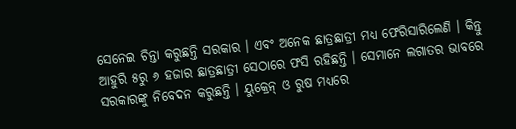ସେନେଇ ଚିନ୍ତା କରୁଛନ୍ତି ସରକାର । ଏବଂ ଅନେକ ଛାତ୍ରଛାତ୍ରୀ ମଧ୍ୟ ଫେରିସାରିଲେଣି । କିନ୍ତୁ ଆହୁରି ୫ରୁ ୬ ହଜାର ଛାତ୍ରଛାତ୍ରୀ ସେଠାରେ ଫସି ରହିଛନ୍ତି । ସେମାନେ ଲଗାତର ଭାବରେ ସରକାରଙ୍କୁ ନିବେଦନ କରୁଛନ୍ତି । ୟୁକ୍ରେନ୍ ଓ ରୁଷ ମଧ୍ୟରେ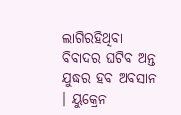ଲାଗିରହିଥିବା ବିବାଦର ଘଟିବ ଅନ୍ତ ଯୁଦ୍ଧର ହବ ଅବସାନ । ୟୁକ୍ରେନ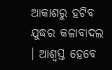ଆକାଶରୁ ହଟିବ ଯୁଦ୍ଧର କଳାବାଦଲ । ଆଶ୍ୱସ୍ତ ହେବେ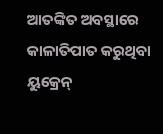ଆତଙ୍କିତ ଅବସ୍ଥାରେ କାଳାତିପାତ କରୁଥିବା ୟୁକ୍ରେନ୍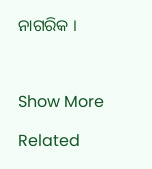ନାଗରିକ ।



Show More

Related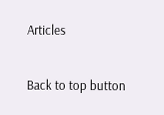Articles

Back to top button